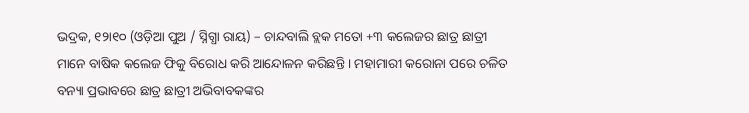ଭଦ୍ରକ, ୧୨ା୧୦ (ଓଡ଼ିଆ ପୁଅ / ସ୍ନିଗ୍ଧା ରାୟ) – ଚାନ୍ଦବାଲି ବ୍ଲକ ମତୋ +୩ କଲେଜର ଛାତ୍ର ଛାତ୍ରୀ ମାନେ ବାଷିକ କଲେଜ ଫିକୁ ବିରୋଧ କରି ଆନ୍ଦୋଳନ କରିଛନ୍ତି । ମହାମାରୀ କରୋନା ପରେ ଚଳିତ ବନ୍ୟା ପ୍ରଭାବରେ ଛାତ୍ର ଛାତ୍ରୀ ଅଭିବାବକଙ୍କର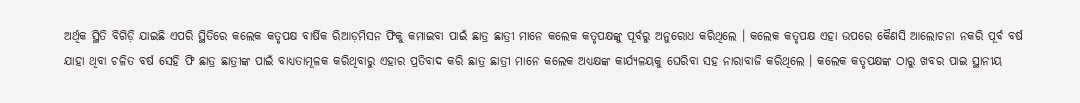ଅର୍ଥିକ ସ୍ଥିତି ବିଗିଡ଼ି ଯାଇଛି ଏପରି ସ୍ଥିତିରେ କଲେକ କତୃପକ୍ଷ ବାର୍ଷିକ ରିଆଡ଼ମିସନ ଫିକୁ କମାଇବା ପାଇଁ ଛାତ୍ର ଛାତ୍ରୀ ମାନେ କଲେକ କତୃପକ୍ଷଙ୍କୁ ପୂର୍ବରୁ ଅନୁରୋଧ କରିଥିଲେ । କଲେକ କତୃପକ୍ଷ ଏହା ଉପରେ କୈଣସି ଆଲୋଚନା ନକରି ପୂର୍ବ ବର୍ଷ ଯାହା ଥିବା ଚଳିତ ବର୍ଷ ସେହି ଫି ଛାତ୍ର ଛାତ୍ରୀଙ୍କ ପାଇଁ ବାଧ୍ୟତାମୂଳକ କରିଥିବାରୁ ଏହାର ପ୍ରତିବାଦ କରି ଛାତ୍ର ଛାତ୍ରୀ ମାନେ କଲେକ ଅଧ୍ୟକ୍ଷଙ୍କ କାର୍ଯ୍ୟଳୟକୁ ଘେରିବା ସହ ନାରାବାଜି କରିଥିଲେ । କଲେକ କତୃପକ୍ଷଙ୍କ ଠାରୁ ଖବର ପାଇ ସ୍ଥାନୀୟ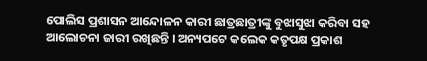ପୋଲିସ ପ୍ରଶାସନ ଆନ୍ଦୋଳନ କାରୀ ଛାତ୍ରଛାତ୍ରୀଙ୍କୁ ବୁଝାସୁଝା କରିବା ସହ ଆଲୋଚନା ଜାରୀ ରଖିଛନ୍ତି । ଅନ୍ୟପଟେ କଲେକ କତୃପକ୍ଷ ପ୍ରକାଶ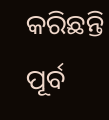କରିଛନ୍ତି ପୂର୍ବ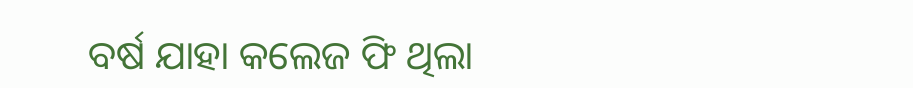ବର୍ଷ ଯାହା କଲେଜ ଫି ଥିଲା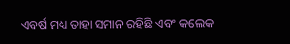ଏବର୍ଷ ମଧ୍ୟ ତାହା ସମାନ ରହିଛି ଏବଂ କଲେକ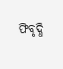ଫିବୃଦ୍ଧି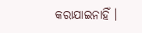କରାଯାଇନାହିଁ ।